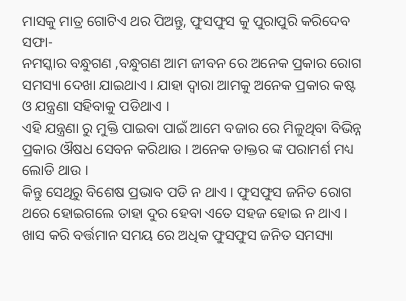ମାସକୁ ମାତ୍ର ଗୋଟିଏ ଥର ପିଅନ୍ତୁ, ଫୁସଫୁସ କୁ ପୁରାପୁରି କରିଦେବ ସଫା-
ନମସ୍କାର ବନ୍ଧୁଗଣ ,ବନ୍ଧୁଗଣ ଆମ ଜୀବନ ରେ ଅନେକ ପ୍ରକାର ରୋଗ ସମସ୍ୟା ଦେଖା ଯାଇଥାଏ । ଯାହା ଦ୍ୱାରା ଆମକୁ ଅନେକ ପ୍ରକାର କଷ୍ଟ ଓ ଯନ୍ତ୍ରଣା ସହିବାକୁ ପଡିଥାଏ ।
ଏହି ଯନ୍ତ୍ରଣା ରୁ ମୁକ୍ତି ପାଇବା ପାଇଁ ଆମେ ବଜାର ରେ ମିଳୁଥିବା ବିଭିନ୍ନ ପ୍ରକାର ଔଷଧ ସେବନ କରିଥାଉ । ଅନେକ ଡାକ୍ତର ଙ୍କ ପରାମର୍ଶ ମଧ୍ୟ ଲୋଡି ଥାଉ ।
କିନ୍ତୁ ସେଥିରୁ ବିଶେଷ ପ୍ରଭାବ ପଡି ନ ଥାଏ । ଫୁସଫୁସ ଜନିତ ରୋଗ ଥରେ ହୋଇଗଲେ ତାହା ଦୁର ହେବା ଏତେ ସହଜ ହୋଇ ନ ଥାଏ । ଖାସ କରି ବର୍ତ୍ତମାନ ସମୟ ରେ ଅଧିକ ଫୁସଫୁସ ଜନିତ ସମସ୍ୟା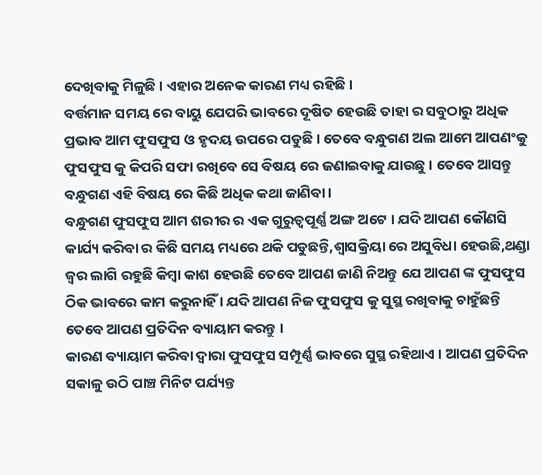ଦେଖିବାକୁ ମିଳୁଛି । ଏହାର ଅନେକ କାରଣ ମଧ୍ୟ ରହିଛି ।
ବର୍ତ୍ତମାନ ସମୟ ରେ ବାୟୁ ଯେପରି ଭାବରେ ଦୂଷିତ ହେଉଛି ତାହା ର ସବୁଠାରୁ ଅଧିକ ପ୍ରଭାବ ଆମ ଫୁସଫୁସ ଓ ହୃଦୟ ଉପରେ ପଡୁଛି । ତେବେ ବନ୍ଧୁଗଣ ଅଲ ଆମେ ଆପଣଂକୁ ଫୁସଫୁସ କୁ କିପରି ସଫା ରଖିବେ ସେ ବିଷୟ ରେ ଜଣାଇବାକୁ ଯାଉଛୁ । ତେବେ ଆସନ୍ତୁ ବନ୍ଧୁଗଣ ଏହି ବିଷୟ ରେ କିଛି ଅଧିକ କଥା ଜାଣିବା ।
ବନ୍ଧୁଗଣ ଫୁସଫୁସ ଆମ ଶରୀର ର ଏକ ଗୁରୁତ୍ୱପୂର୍ଣ୍ଣ ଅଙ୍ଗ ଅଟେ । ଯଦି ଆପଣ କୌଣସି କାର୍ଯ୍ୟ କରିବା ର କିଛି ସମୟ ମଧ୍ୟରେ ଥକି ପଡୁଛନ୍ତି,ଶ୍ଵାସକ୍ରିୟା ରେ ଅସୁବିଧା ହେଉଛି,ଥଣ୍ଡା ଜ୍ଵର ଲାଗି ରହୁଛି କିମ୍ବା କାଶ ହେଉଛି ତେବେ ଆପଣ ଜାଣି ନିଅନ୍ତୁ ଯେ ଆପଣ ଙ୍କ ଫୁସଫୁସ ଠିକ ଭାବରେ କାମ କରୁନାହିଁ । ଯଦି ଆପଣ ନିଜ ଫୁସଫୁସ କୁ ସୁସ୍ଥ ରଖିବାକୁ ଚାହୁଁଛନ୍ତି ତେବେ ଆପଣ ପ୍ରତିଦିନ ବ୍ୟାୟାମ କରନ୍ତୁ ।
କାରଣ ବ୍ୟାୟାମ କରିବା ଦ୍ୱାରା ଫୁସଫୁସ ସମ୍ପୂର୍ଣ୍ଣ ଭାବରେ ସୁସ୍ଥ ରହିଥାଏ । ଆପଣ ପ୍ରତିଦିନ ସକାଳୁ ଉଠି ପାଞ୍ଚ ମିନିଟ ପର୍ଯ୍ୟନ୍ତ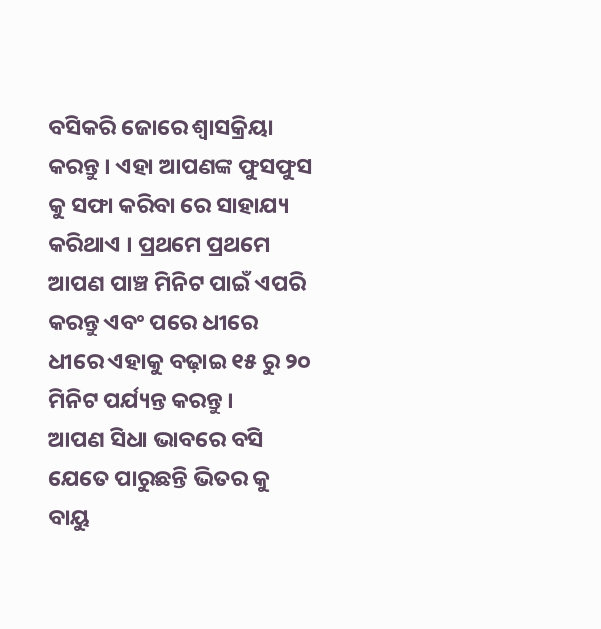ବସିକରି ଜୋରେ ଶ୍ଵାସକ୍ରିୟା କରନ୍ତୁ । ଏହା ଆପଣଙ୍କ ଫୁସଫୁସ କୁ ସଫା କରିବା ରେ ସାହାଯ୍ୟ କରିଥାଏ । ପ୍ରଥମେ ପ୍ରଥମେ ଆପଣ ପାଞ୍ଚ ମିନିଟ ପାଇଁ ଏପରି କରନ୍ତୁ ଏବଂ ପରେ ଧୀରେ ଧୀରେ ଏହାକୁ ବଢ଼ାଇ ୧୫ ରୁ ୨୦ ମିନିଟ ପର୍ଯ୍ୟନ୍ତ କରନ୍ତୁ ।
ଆପଣ ସିଧା ଭାବରେ ବସି ଯେତେ ପାରୁଛନ୍ତି ଭିତର କୁ ବାୟୁ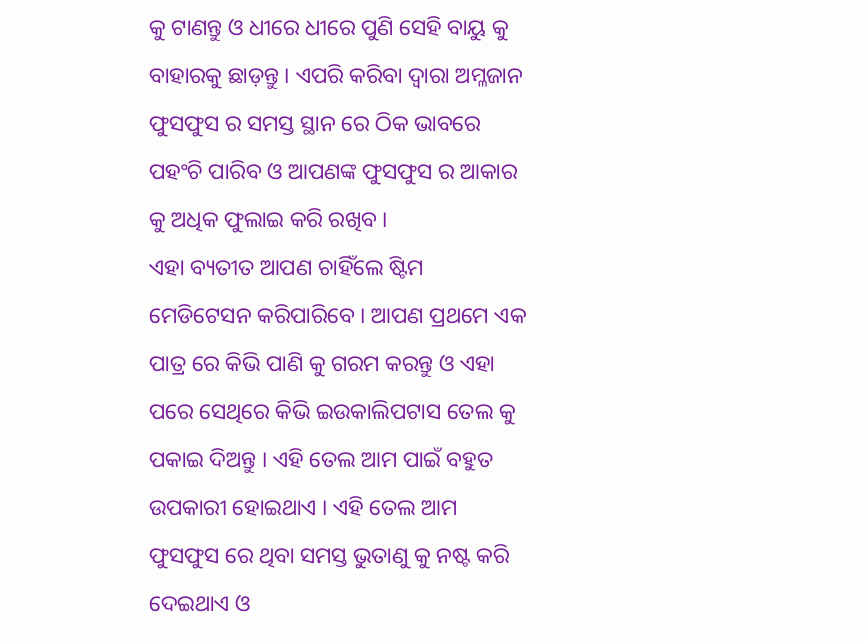କୁ ଟାଣନ୍ତୁ ଓ ଧୀରେ ଧୀରେ ପୁଣି ସେହି ବାୟୁ କୁ ବାହାରକୁ ଛାଡ଼ନ୍ତୁ । ଏପରି କରିବା ଦ୍ୱାରା ଅମ୍ଳଜାନ ଫୁସଫୁସ ର ସମସ୍ତ ସ୍ଥାନ ରେ ଠିକ ଭାବରେ ପହଂଚି ପାରିବ ଓ ଆପଣଙ୍କ ଫୁସଫୁସ ର ଆକାର କୁ ଅଧିକ ଫୁଲାଇ କରି ରଖିବ ।
ଏହା ବ୍ୟତୀତ ଆପଣ ଚାହିଁଲେ ଷ୍ଟିମ ମେଡିଟେସନ କରିପାରିବେ । ଆପଣ ପ୍ରଥମେ ଏକ ପାତ୍ର ରେ କିଭି ପାଣି କୁ ଗରମ କରନ୍ତୁ ଓ ଏହା ପରେ ସେଥିରେ କିଭି ଇଉକାଲିପଟାସ ତେଲ କୁ ପକାଇ ଦିଅନ୍ତୁ । ଏହି ତେଲ ଆମ ପାଇଁ ବହୁତ ଉପକାରୀ ହୋଇଥାଏ । ଏହି ତେଲ ଆମ ଫୁସଫୁସ ରେ ଥିବା ସମସ୍ତ ଭୁତାଣୁ କୁ ନଷ୍ଟ କରି ଦେଇଥାଏ ଓ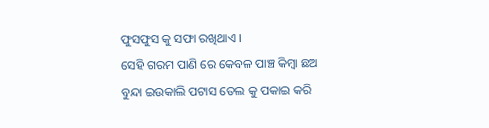ଫୁସଫୁସ କୁ ସଫା ରଖିଥାଏ ।
ସେହି ଗରମ ପାଣି ରେ କେବଳ ପାଞ୍ଚ କିମ୍ବା ଛଅ ବୁନ୍ଦା ଇଉକାଲି ପଟାସ ତେଲ କୁ ପକାଇ କରି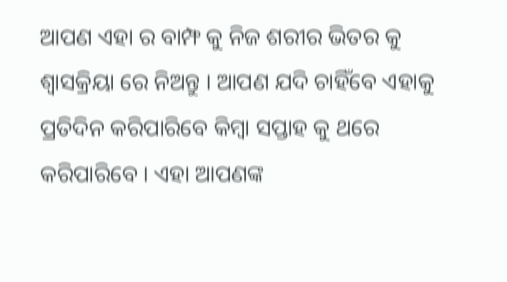ଆପଣ ଏହା ର ବାମ୍ଫ କୁ ନିଜ ଶରୀର ଭିତର କୁ ଶ୍ଵାସକ୍ରିୟା ରେ ନିଅନ୍ତୁ । ଆପଣ ଯଦି ଚାହିଁବେ ଏହାକୁ ପ୍ରତିଦିନ କରିପାରିବେ କିମ୍ବା ସପ୍ତାହ କୁ ଥରେ କରିପାରିବେ । ଏହା ଆପଣଙ୍କ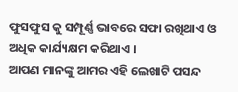ଫୁସଫୁସ କୁ ସମ୍ପୂର୍ଣ୍ଣ ଭାବରେ ସଫା ରଖିଥାଏ ଓ ଅଧିକ କାର୍ଯ୍ୟକ୍ଷମ କରିଥାଏ ।
ଆପଣ ମାନଙ୍କୁ ଆମର ଏହି ଲେଖାଟି ପସନ୍ଦ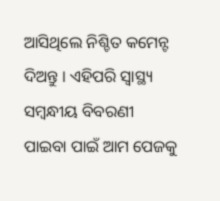ଆସିଥିଲେ ନିଶ୍ଚିତ କମେନ୍ଟ ଦିଅନ୍ତୁ । ଏହିପରି ସ୍ୱାସ୍ଥ୍ୟ ସମ୍ବନ୍ଧୀୟ ବିବରଣୀ ପାଇବା ପାଇଁ ଆମ ପେଜକୁ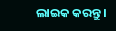ଲାଇକ କରନ୍ତୁ ।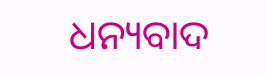ଧନ୍ୟବାଦ